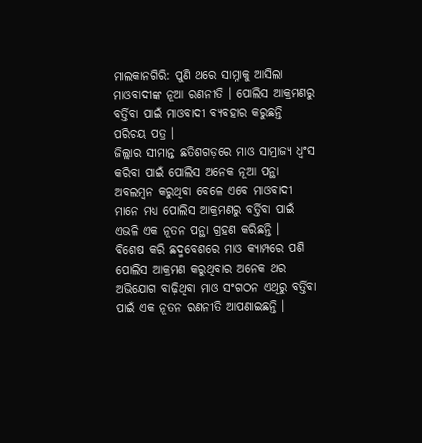ମାଲକାନଗିରି: ପୁଣି ଥରେ ସାମ୍ନାକୁ ଆସିଲା ମାଓବାଦୀଙ୍କ ନୂଆ ରଣନୀତି । ପୋଲିସ ଆକ୍ରମଣରୁ ବର୍ତ୍ତିବା ପାଇଁ ମାଓବାଦୀ ବ୍ୟବହାର କରୁଛନ୍ତି ପରିଚୟ ପତ୍ର ।
ଜିଲ୍ଲାର ସୀମାନ୍ତ ଛତିଶଗଡ଼ରେ ମାଓ ସାମ୍ରାଜ୍ୟ ଧ୍ବଂସ କରିବା ପାଇଁ ପୋଲିସ ଅନେକ ନୂଆ ପନ୍ଥା ଅବଲମ୍ବନ କରୁଥିବା ବେଳେ ଏବେ ମାଓବାଦୀ ମାନେ ମଧ୍ୟ ପୋଲିସ ଆକ୍ରମଣରୁ ବର୍ତ୍ତିବା ପାଇଁ ଏଭଳି ଏକ ନୂତନ ପନ୍ଥା ଗ୍ରହଣ କରିଛନ୍ତି ।
ବିଶେଷ କରି ଛଦ୍ମବେଶରେ ମାଓ କ୍ୟାମ୍ପରେ ପଶି ପୋଲିସ ଆକ୍ରମଣ କରୁଥିବାର ଅନେକ ଥର ଅଭିଯୋଗ ବାଢ଼ିଥିବା ମାଓ ସଂଗଠନ ଏଥିରୁ ବର୍ତ୍ତିବା ପାଇଁ ଏକ ନୂତନ ରଣନୀତି ଆପଣାଇଛନ୍ତି ।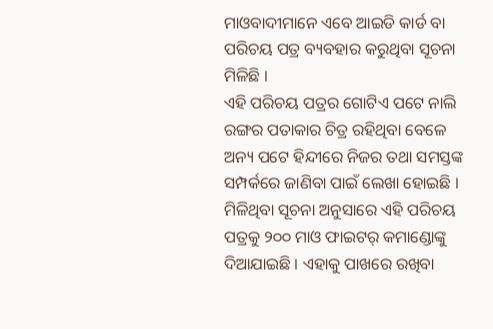ମାଓବାଦୀମାନେ ଏବେ ଆଇଡି କାର୍ଡ ବା ପରିଚୟ ପତ୍ର ବ୍ୟବହାର କରୁଥିବା ସୂଚନା ମିଳିଛି ।
ଏହି ପରିଚୟ ପତ୍ରର ଗୋଟିଏ ପଟେ ନାଲି ରଙ୍ଗର ପତାକାର ଚିତ୍ର ରହିଥିବା ବେଳେ ଅନ୍ୟ ପଟେ ହିନ୍ଦୀରେ ନିଜର ତଥା ସମସ୍ତଙ୍କ ସମ୍ପର୍କରେ ଜାଣିବା ପାଇଁ ଲେଖା ହୋଇଛି । ମିଳିଥିବା ସୂଚନା ଅନୁସାରେ ଏହି ପରିଚୟ ପତ୍ରକୁ ୨୦୦ ମାଓ ଫାଇଟର୍ କମାଣ୍ଡୋଙ୍କୁ ଦିଆଯାଇଛି । ଏହାକୁ ପାଖରେ ରଖିବା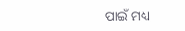ପାଇଁ ମଧ୍ୟ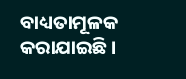ବାଧ୍ୟତାମୂଳକ କରାଯାଇଛି।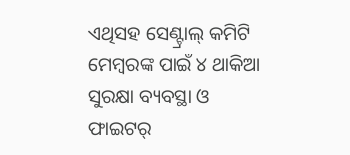ଏଥିସହ ସେଣ୍ଟ୍ରାଲ୍ କମିଟି ମେମ୍ବରଙ୍କ ପାଇଁ ୪ ଥାକିଆ ସୁରକ୍ଷା ବ୍ୟବସ୍ଥା ଓ ଫାଇଟର୍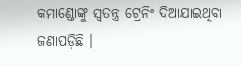କମାଣ୍ଡୋଙ୍କୁ ସ୍ବତନ୍ତ୍ର ଟ୍ରେନିଂ ଦିଆଯାଇଥିବା ଜଣାପଡ଼ିଛି ।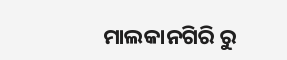ମାଲକାନଗିରି ରୁ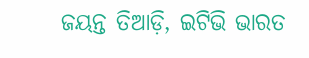ଜୟନ୍ତ ତିଆଡ଼ି, ଇଟିଭି ଭାରତ